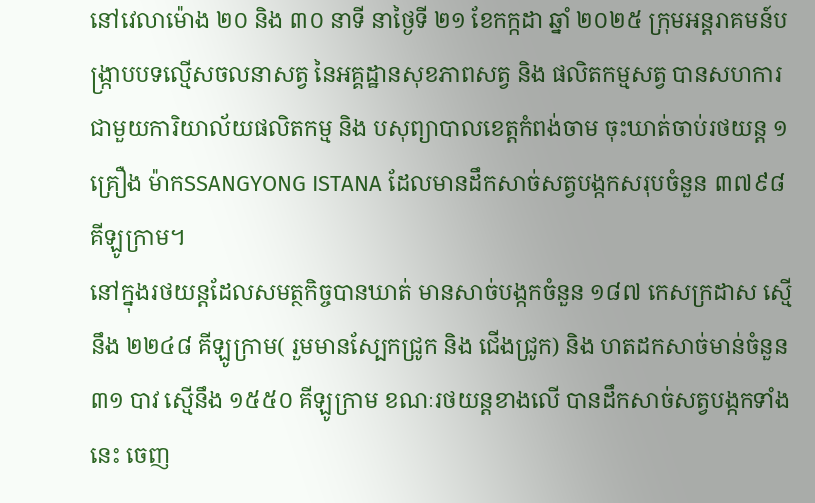នៅវេលាម៉ោង ២០ និង ៣០ នាទី នាថ្ងៃទី ២១ ខែកក្កដា ឆ្នាំ ២០២៥ ក្រុមអន្តរាគមន៍បង្ក្រាបបទល្មើសចលនាសត្វ នៃអគ្គដ្ឋានសុខភាពសត្វ និង ផលិតកម្មសត្វ បានសហការជាមួយការិយាល័យផលិតកម្ម និង បសុព្យាបាលខេត្តកំពង់ចាម ចុះឃាត់ចាប់រថយន្ត ១ គ្រឿង ម៉ាកSSANGYONG ISTANA ដែលមានដឹកសាច់សត្វបង្កកសរុបចំនួន ៣៧៩៨ គីឡូក្រាម។
នៅក្នុងរថយន្តដែលសមត្ថកិច្ចបានឃាត់ មានសាច់បង្កកចំនួន ១៨៧ កេសក្រដាស ស្មើនឹង ២២៤៨ គីឡូក្រាម( រួមមានស្បែកជ្រូក និង ជើងជ្រូក) និង ហតដកសាច់មាន់ចំនួន ៣១ បាវ ស្មើនឹង ១៥៥០ គីឡូក្រាម ខណៈរថយន្តខាងលើ បានដឹកសាច់សត្វបង្កកទាំងនេះ ចេញ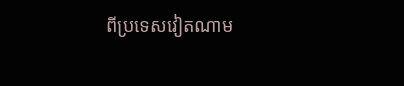ពីប្រទេសវៀតណាម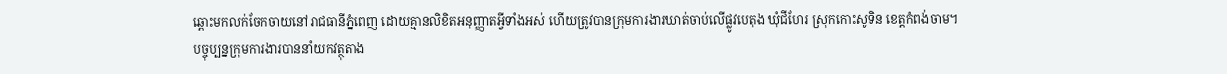ឆ្ពោះមកលក់ចែកចាយនៅរាជធានីភ្នំពេញ ដោយគ្មានលិខិតអនុញ្ញាតអ្វីទាំងអស់ ហើយត្រូវបានក្រុមការងារឃាត់ចាប់លើផ្លូវបេតុង ឃុំជីហែរ ស្រុកកោះសូទិន ខេត្តកំពង់ចាម។
បច្ចុប្បន្នក្រុមការងារបាននាំយកវត្ថុតាង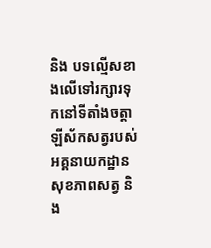និង បទល្មើសខាងលើទៅរក្សារទុកនៅទីតាំងចត្តាឡីស័កសត្វរបស់អគ្គនាយកដ្ឋានសុខភាពសត្វ និង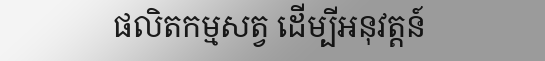ផលិតកម្មសត្វ ដើម្បីអនុវត្តន៍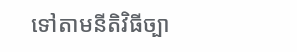ទៅតាមនីតិវិធីច្បា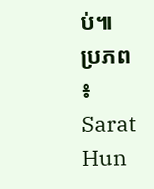ប់៕
ប្រភព ៖ Sarat Hun